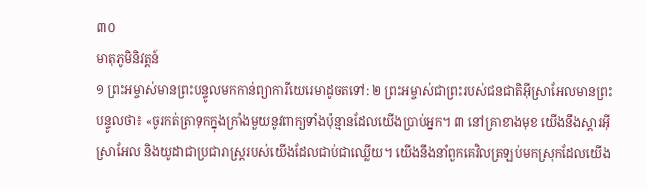៣០
មាតុភូមិនិវត្តន៍
១ ព្រះអម្ចាស់មានព្រះបន្ទូលមកកាន់ព្យាការីយេរេមាដូចតទៅ: ២ ព្រះអម្ចាស់ជាព្រះរបស់ជនជាតិអ៊ីស្រាអែលមានព្រះបន្ទូលថា៖ «ចូរកត់ត្រាទុកក្នុងក្រាំងមួយនូវពាក្យទាំងប៉ុន្មានដែលយើងប្រាប់អ្នក។ ៣ នៅគ្រាខាងមុខ យើងនឹងស្ដារអ៊ីស្រាអែល និងយូដាជាប្រជារាស្ត្ររបស់យើងដែលជាប់ជាឈ្លើយ។ យើងនឹងនាំពួកគេវិលត្រឡប់មកស្រុកដែលយើង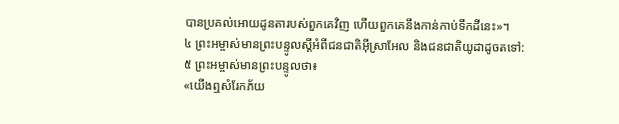បានប្រគល់អោយដូនតារបស់ពួកគេវិញ ហើយពួកគេនឹងកាន់កាប់ទឹកដីនេះ»។
៤ ព្រះអម្ចាស់មានព្រះបន្ទូលស្ដីអំពីជនជាតិអ៊ីស្រាអែល និងជនជាតិយូដាដូចតទៅ:
៥ ព្រះអម្ចាស់មានព្រះបន្ទូលថា៖
«យើងឮសំរែកភ័យ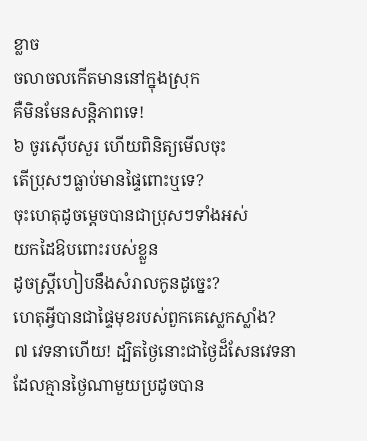ខ្លាច
ចលាចលកើតមាននៅក្នុងស្រុក
គឺមិនមែនសន្តិភាពទេ!
៦ ចូរស៊ើបសួរ ហើយពិនិត្យមើលចុះ
តើប្រុសៗធ្លាប់មានផ្ទៃពោះឬទេ?
ចុះហេតុដូចម្ដេចបានជាប្រុសៗទាំងអស់
យកដៃឱបពោះរបស់ខ្លួន
ដូចស្ត្រីហៀបនឹងសំរាលកូនដូច្នេះ?
ហេតុអ្វីបានជាផ្ទៃមុខរបស់ពួកគេស្លេកស្លាំង?
៧ វេទនាហើយ! ដ្បិតថ្ងៃនោះជាថ្ងៃដ៏សែនវេទនា
ដែលគ្មានថ្ងៃណាមួយប្រដូចបាន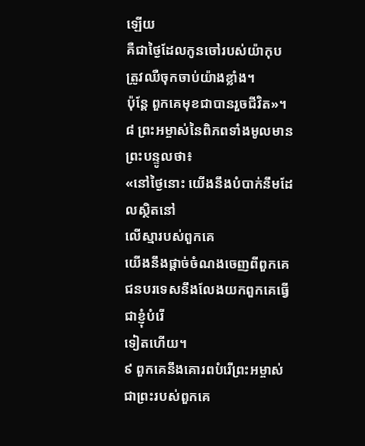ឡើយ
គឺជាថ្ងៃដែលកូនចៅរបស់យ៉ាកុប
ត្រូវឈឺចុកចាប់យ៉ាងខ្លាំង។
ប៉ុន្តែ ពួកគេមុខជាបានរួចជីវិត»។
៨ ព្រះអម្ចាស់នៃពិភពទាំងមូលមានព្រះបន្ទូលថា៖
«នៅថ្ងៃនោះ យើងនឹងបំបាក់នឹមដែលស្ថិតនៅ
លើស្មារបស់ពួកគេ
យើងនឹងផ្ដាច់ចំណងចេញពីពួកគេ
ជនបរទេសនឹងលែងយកពួកគេធ្វើជាខ្ញុំបំរើ
ទៀតហើយ។
៩ ពួកគេនឹងគោរពបំរើព្រះអម្ចាស់
ជាព្រះរបស់ពួកគេ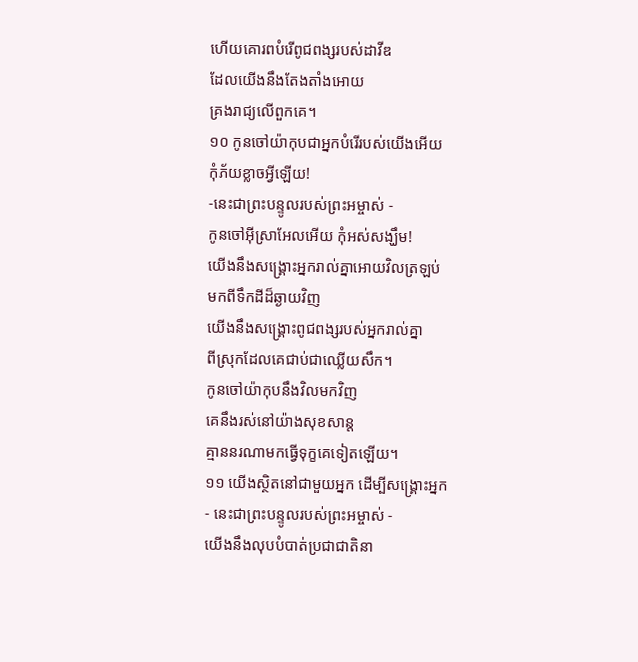ហើយគោរពបំរើពូជពង្សរបស់ដាវីឌ
ដែលយើងនឹងតែងតាំងអោយ
គ្រងរាជ្យលើពួកគេ។
១០ កូនចៅយ៉ាកុបជាអ្នកបំរើរបស់យើងអើយ
កុំភ័យខ្លាចអ្វីឡើយ!
-នេះជាព្រះបន្ទូលរបស់ព្រះអម្ចាស់ -
កូនចៅអ៊ីស្រាអែលអើយ កុំអស់សង្ឃឹម!
យើងនឹងសង្គ្រោះអ្នករាល់គ្នាអោយវិលត្រឡប់
មកពីទឹកដីដ៏ឆ្ងាយវិញ
យើងនឹងសង្គ្រោះពូជពង្សរបស់អ្នករាល់គ្នា
ពីស្រុកដែលគេជាប់ជាឈ្លើយសឹក។
កូនចៅយ៉ាកុបនឹងវិលមកវិញ
គេនឹងរស់នៅយ៉ាងសុខសាន្ត
គ្មាននរណាមកធ្វើទុក្ខគេទៀតឡើយ។
១១ យើងស្ថិតនៅជាមួយអ្នក ដើម្បីសង្គ្រោះអ្នក
- នេះជាព្រះបន្ទូលរបស់ព្រះអម្ចាស់ -
យើងនឹងលុបបំបាត់ប្រជាជាតិនា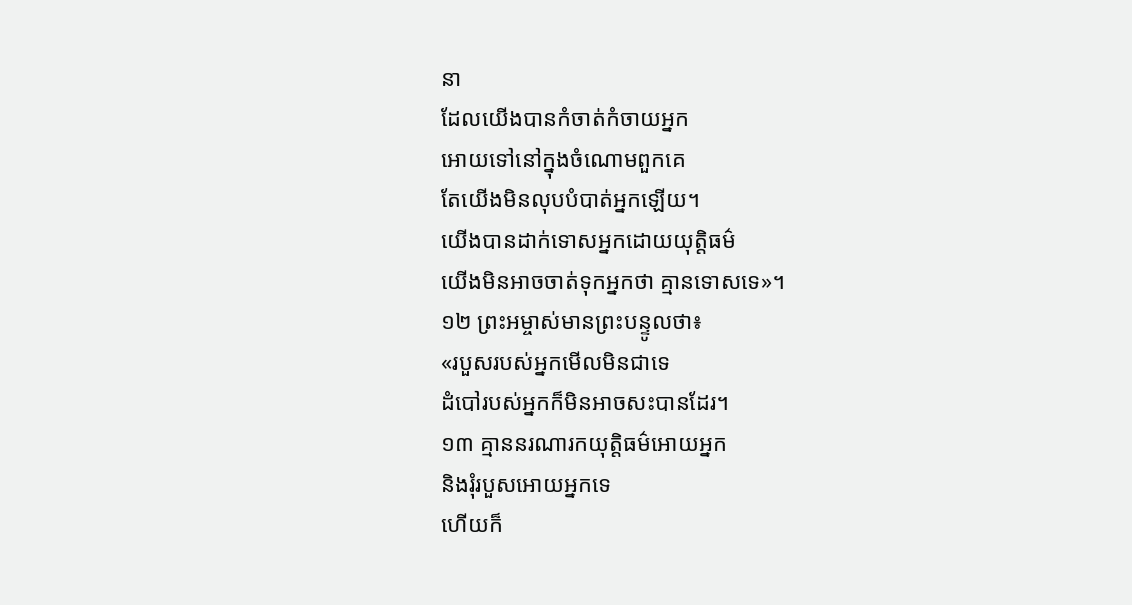នា
ដែលយើងបានកំចាត់កំចាយអ្នក
អោយទៅនៅក្នុងចំណោមពួកគេ
តែយើងមិនលុបបំបាត់អ្នកឡើយ។
យើងបានដាក់ទោសអ្នកដោយយុត្តិធម៌
យើងមិនអាចចាត់ទុកអ្នកថា គ្មានទោសទេ»។
១២ ព្រះអម្ចាស់មានព្រះបន្ទូលថា៖
«របួសរបស់អ្នកមើលមិនជាទេ
ដំបៅរបស់អ្នកក៏មិនអាចសះបានដែរ។
១៣ គ្មាននរណារកយុត្តិធម៌អោយអ្នក
និងរុំរបួសអោយអ្នកទេ
ហើយក៏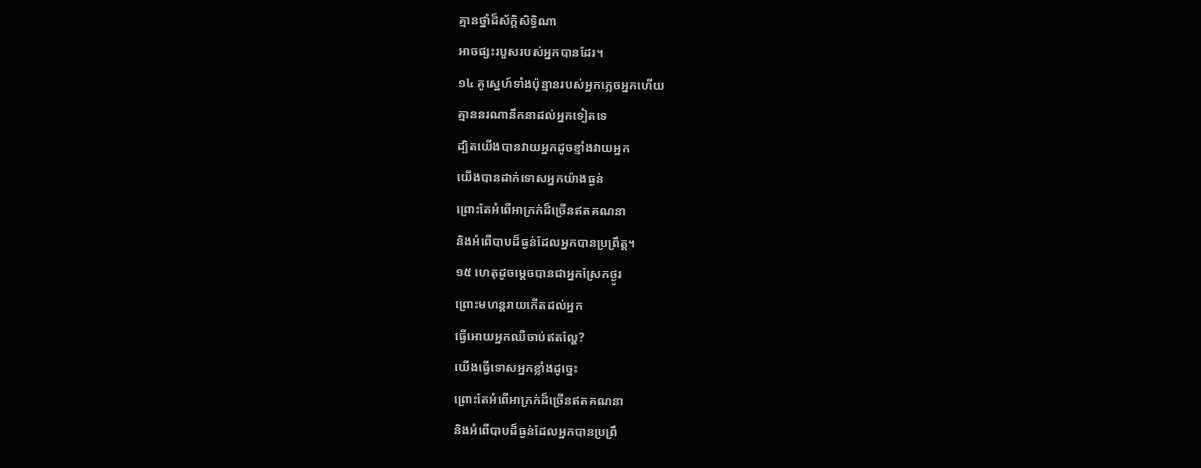គ្មានថ្នាំដ៏ស័ក្ដិសិទ្ធិណា
អាចផ្សះរបួសរបស់អ្នកបានដែរ។
១៤ គូស្នេហ៍ទាំងប៉ុន្មានរបស់អ្នកភ្លេចអ្នកហើយ
គ្មាននរណានឹកនាដល់អ្នកទៀតទេ
ដ្បិតយើងបានវាយអ្នកដូចខ្មាំងវាយអ្នក
យើងបានដាក់ទោសអ្នកយ៉ាងធ្ងន់
ព្រោះតែអំពើអាក្រក់ដ៏ច្រើនឥតគណនា
និងអំពើបាបដ៏ធ្ងន់ដែលអ្នកបានប្រព្រឹត្ត។
១៥ ហេតុដូចម្ដេចបានជាអ្នកស្រែកថ្ងូរ
ព្រោះមហន្តរាយកើតដល់អ្នក
ធ្វើអោយអ្នកឈឺចាប់ឥតល្ហែ?
យើងធ្វើទោសអ្នកខ្លាំងដូច្នេះ
ព្រោះតែអំពើអាក្រក់ដ៏ច្រើនឥតគណនា
និងអំពើបាបដ៏ធ្ងន់ដែលអ្នកបានប្រព្រឹ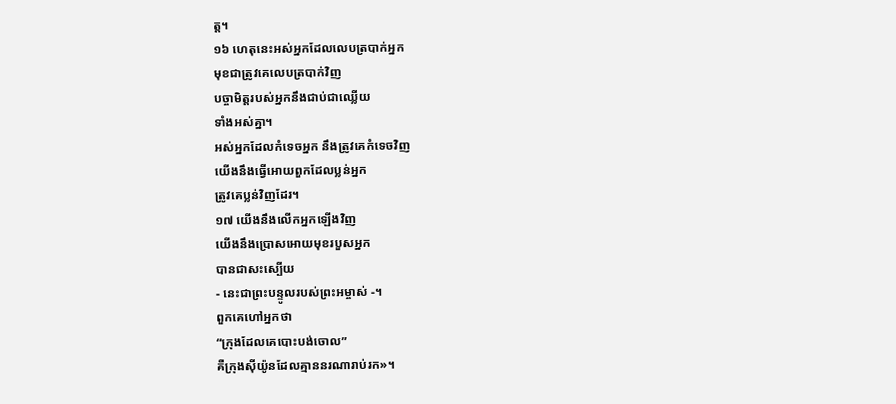ត្ត។
១៦ ហេតុនេះអស់អ្នកដែលលេបត្របាក់អ្នក
មុខជាត្រូវគេលេបត្របាក់វិញ
បច្ចាមិត្តរបស់អ្នកនឹងជាប់ជាឈ្លើយ
ទាំងអស់គ្នា។
អស់អ្នកដែលកំទេចអ្នក នឹងត្រូវគេកំទេចវិញ
យើងនឹងធ្វើអោយពួកដែលប្លន់អ្នក
ត្រូវគេប្លន់វិញដែរ។
១៧ យើងនឹងលើកអ្នកឡើងវិញ
យើងនឹងប្រោសអោយមុខរបួសអ្នក
បានជាសះស្បើយ
- នេះជាព្រះបន្ទូលរបស់ព្រះអម្ចាស់ -។
ពួកគេហៅអ្នកថា
“ក្រុងដែលគេបោះបង់ចោល”
គឺក្រុងស៊ីយ៉ូនដែលគ្មាននរណារាប់រក»។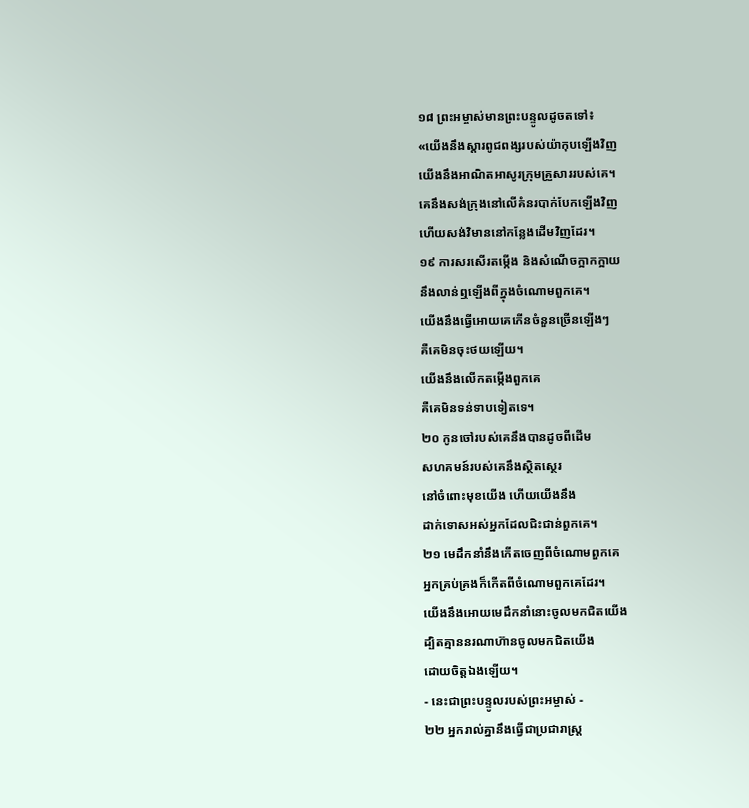១៨ ព្រះអម្ចាស់មានព្រះបន្ទូលដូចតទៅ៖
«យើងនឹងស្ដារពូជពង្សរបស់យ៉ាកុបឡើងវិញ
យើងនឹងអាណិតអាសូរក្រុមគ្រួសាររបស់គេ។
គេនឹងសង់ក្រុងនៅលើគំនរបាក់បែកឡើងវិញ
ហើយសង់វិមាននៅកន្លែងដើមវិញដែរ។
១៩ ការសរសើរតម្កើង និងសំណើចក្អាកក្អាយ
នឹងលាន់ឮឡើងពីក្នុងចំណោមពួកគេ។
យើងនឹងធ្វើអោយគេកើនចំនួនច្រើនឡើងៗ
គឺគេមិនចុះថយឡើយ។
យើងនឹងលើកតម្កើងពួកគេ
គឺគេមិនទន់ទាបទៀតទេ។
២០ កូនចៅរបស់គេនឹងបានដូចពីដើម
សហគមន៍របស់គេនឹងស្ថិតស្ថេរ
នៅចំពោះមុខយើង ហើយយើងនឹង
ដាក់ទោសអស់អ្នកដែលជិះជាន់ពួកគេ។
២១ មេដឹកនាំនឹងកើតចេញពីចំណោមពួកគេ
អ្នកគ្រប់គ្រងក៏កើតពីចំណោមពួកគេដែរ។
យើងនឹងអោយមេដឹកនាំនោះចូលមកជិតយើង
ដ្បិតគ្មាននរណាហ៊ានចូលមកជិតយើង
ដោយចិត្តឯងឡើយ។
- នេះជាព្រះបន្ទូលរបស់ព្រះអម្ចាស់ -
២២ អ្នករាល់គ្នានឹងធ្វើជាប្រជារាស្ត្រ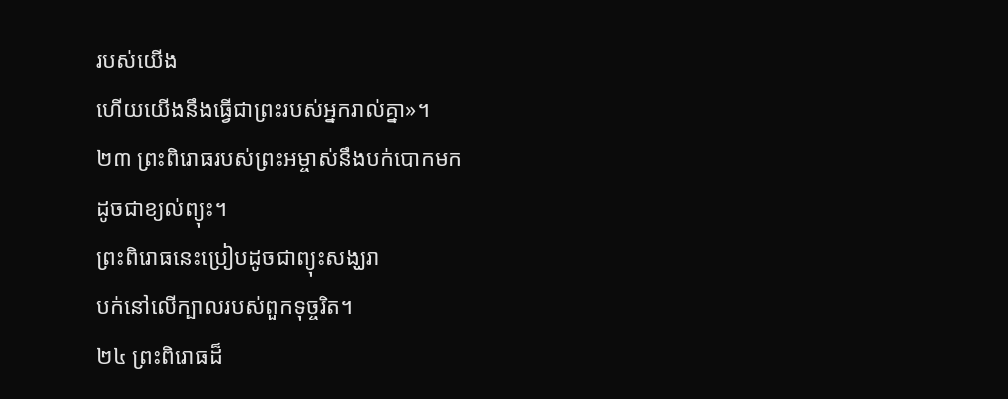របស់យើង
ហើយយើងនឹងធ្វើជាព្រះរបស់អ្នករាល់គ្នា»។
២៣ ព្រះពិរោធរបស់ព្រះអម្ចាស់នឹងបក់បោកមក
ដូចជាខ្យល់ព្យុះ។
ព្រះពិរោធនេះប្រៀបដូចជាព្យុះសង្ឃរា
បក់នៅលើក្បាលរបស់ពួកទុច្ចរិត។
២៤ ព្រះពិរោធដ៏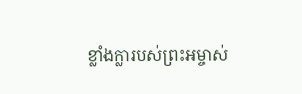ខ្លាំងក្លារបស់ព្រះអម្ចាស់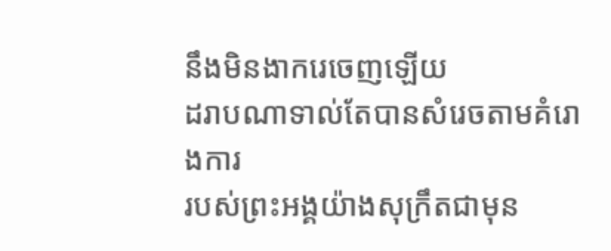នឹងមិនងាករេចេញឡើយ
ដរាបណាទាល់តែបានសំរេចតាមគំរោងការ
របស់ព្រះអង្គយ៉ាងសុក្រឹតជាមុន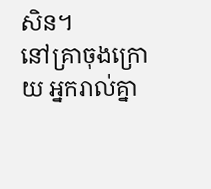សិន។
នៅគ្រាចុងក្រោយ អ្នករាល់គ្នា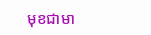មុខជាមា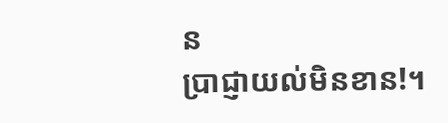ន
ប្រាជ្ញាយល់មិនខាន!។